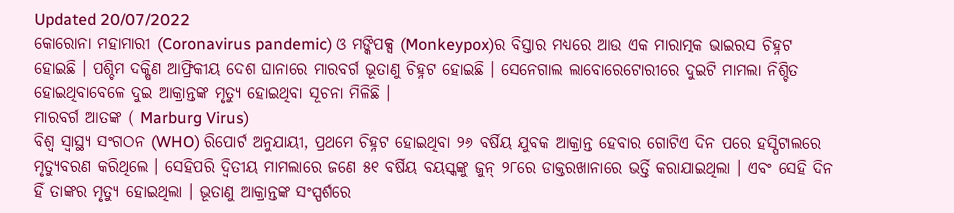Updated 20/07/2022
କୋରୋନା ମହାମାରୀ (Coronavirus pandemic) ଓ ମଙ୍କିପକ୍ସ (Monkeypox)ର ବିସ୍ତାର ମଧ୍ୟରେ ଆଉ ଏକ ମାରାତ୍ମକ ଭାଇରସ ଚିହ୍ନଟ ହୋଇଛି । ପଶ୍ଚିମ ଦକ୍ଷିଣ ଆଫ୍ରିକୀୟ ଦେଶ ଘାନାରେ ମାରବର୍ଗ ଭୂତାଣୁ ଚିହ୍ନଟ ହୋଇଛି । ସେନେଗାଲ ଲାବୋରେଟୋରୀରେ ଦୁଇଟି ମାମଲା ନିଶ୍ଚିତ ହୋଇଥିବାବେଳେ ଦୁଇ ଆକ୍ରାନ୍ତଙ୍କ ମୃତ୍ୟୁ ହୋଇଥିବା ସୂଚନା ମିଳିଛି ।
ମାରବର୍ଗ ଆତଙ୍କ ( Marburg Virus)
ବିଶ୍ୱ ସ୍ୱାସ୍ଥ୍ୟ ସଂଗଠନ (WHO) ରିପୋର୍ଟ ଅନୁଯାୟୀ, ପ୍ରଥମେ ଚିହ୍ନଟ ହୋଇଥିବା ୨୬ ବର୍ଷିୟ ଯୁବକ ଆକ୍ରାନ୍ତ ହେବାର ଗୋଟିଏ ଦିନ ପରେ ହସ୍ପିଟାଲରେ ମୃତ୍ୟୁବରଣ କରିଥିଲେ । ସେହିପରି ଦ୍ୱିତୀୟ ମାମଲାରେ ଜଣେ ୫୧ ବର୍ଷିୟ ବୟସ୍କଙ୍କୁ ଜୁନ୍ ୨୮ରେ ଡାକ୍ତରଖାନାରେ ଭର୍ତ୍ତି କରାଯାଇଥିଲା । ଏବଂ ସେହି ଦିନ ହିଁ ତାଙ୍କର ମୃତ୍ୟୁ ହୋଇଥିଲା । ଭୂତାଣୁ ଆକ୍ରାନ୍ତଙ୍କ ସଂସ୍ପର୍ଶରେ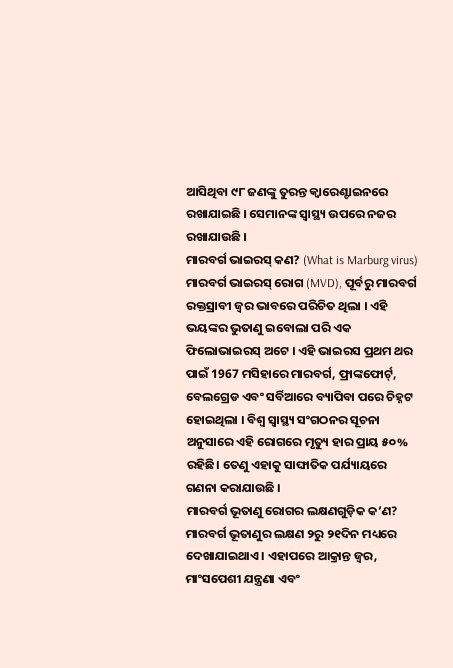ଆସିଥିବା ୯୮ ଜଣଙ୍କୁ ତୁରନ୍ତ କ୍ବାରେଣ୍ଟାଇନରେ ରଖାଯାଇଛି । ସେମାନଙ୍କ ସ୍ୱାସ୍ଥ୍ୟ ଉପରେ ନଜର ରଖାଯାଉଛି ।
ମାରବର୍ଗ ଭାଇରସ୍ କଣ? (What is Marburg virus)
ମାରବର୍ଗ ଭାଇରସ୍ ରୋଗ (MVD), ପୂର୍ବରୁ ମାରବର୍ଗ ରକ୍ତସ୍ରାବୀ ଜ୍ୱର ଭାବରେ ପରିଚିତ ଥିଲା । ଏହି ଭୟଙ୍କର ଭୁତାଣୁ ଇବୋଲା ପରି ଏକ ଫିଲୋଭାଇରସ୍ ଅଟେ । ଏହି ଭାଇରସ ପ୍ରଥମ ଥର ପାଇଁ 1967 ମସିହାରେ ମାରବର୍ଗ, ଫ୍ରାଙ୍କଫୋର୍ଟ୍, ବେଲଗ୍ରେଡ ଏବଂ ସର୍ବିଆରେ ବ୍ୟାପିବା ପରେ ଚିହ୍ନଟ ହୋଇଥିଲା । ବିଶ୍ୱ ସ୍ୱାସ୍ଥ୍ୟ ସଂଗଠନର ସୂଚନା ଅନୁସାରେ ଏହି ରୋଗରେ ମୃତ୍ୟୁ ହାର ପ୍ରାୟ ୫୦% ରହିଛି। ତେଣୁ ଏହାକୁ ସାଙ୍ଘାତିକ ପର୍ଯ୍ୟାୟରେ ଗଣନା କରାଯାଉଛି ।
ମାରବର୍ଗ ଭୂତାଣୁ ରୋଗର ଲକ୍ଷଣଗୁଡ଼ିକ କ’ଣ?
ମାରବର୍ଗ ଭୂତାଣୁର ଲକ୍ଷଣ ୨ରୁ ୨୧ଦିନ ମଧ୍ୟରେ ଦେଖାଯାଇଥାଏ । ଏହାପରେ ଆକ୍ରାନ୍ତ ଜ୍ୱର, ମାଂସପେଶୀ ଯନ୍ତ୍ରଣା ଏବଂ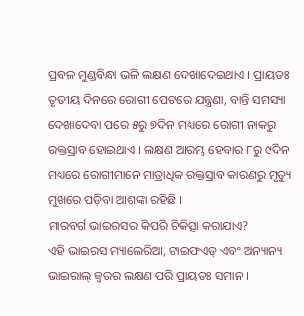ପ୍ରବଳ ମୁଣ୍ଡବିନ୍ଧା ଭଳି ଲକ୍ଷଣ ଦେଖାଦେଇଥାଏ । ପ୍ରାୟତଃ ତୃତୀୟ ଦିନରେ ରୋଗୀ ପେଟରେ ଯନ୍ତ୍ରଣା, ବାନ୍ତି ସମସ୍ୟା ଦେଖାଦେବା ପରେ ୫ରୁ ୭ଦିନ ମଧ୍ୟରେ ରୋଗୀ ନାକରୁ ରକ୍ତସ୍ରାବ ହୋଇଥାଏ । ଲକ୍ଷଣ ଆରମ୍ଭ ହେବାର ୮ରୁ ୯ଦିନ ମଧ୍ୟରେ ରୋଗୀମାନେ ମାତ୍ରାଧିକ ରକ୍ତସ୍ରାବ କାରଣରୁ ମୃତ୍ୟୁ ମୁଖରେ ପଡ଼ିବା ଆଶଙ୍କା ରହିଛି ।
ମାରବର୍ଗ ଭାଇରସର କିପରି ଚିକିତ୍ସା କରାଯାଏ?
ଏହି ଭାଇରସ ମ୍ୟାଲେରିଆ, ଟାଇଫଏଡ୍ ଏବଂ ଅନ୍ୟାନ୍ୟ ଭାଇରାଲ୍ ଜ୍ୱରର ଲକ୍ଷଣ ପରି ପ୍ରାୟତଃ ସମାନ ।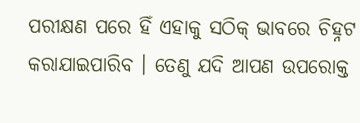ପରୀକ୍ଷଣ ପରେ ହିଁ ଏହାକୁ ସଠିକ୍ ଭାବରେ ଚିହ୍ନଟ କରାଯାଇପାରିବ । ତେଣୁ ଯଦି ଆପଣ ଉପରୋକ୍ତ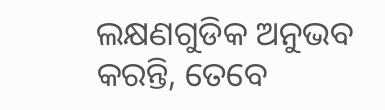ଲକ୍ଷଣଗୁଡିକ ଅନୁଭବ କରନ୍ତି, ତେବେ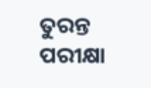ତୁରନ୍ତ ପରୀକ୍ଷା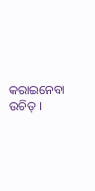କରାଇନେବା ଉଚିତ୍ ।